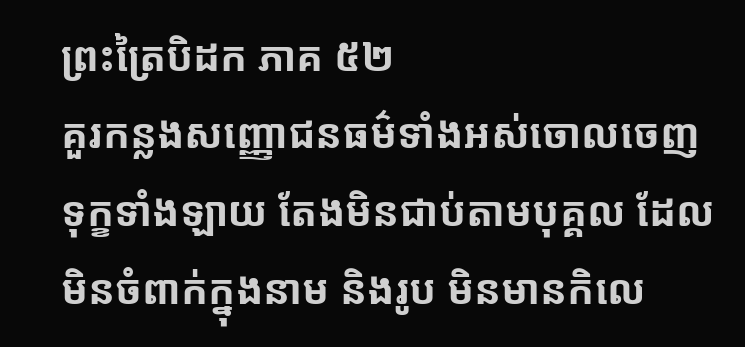ព្រះត្រៃបិដក ភាគ ៥២
គួរកន្លងសញ្ញោជនធម៌ទាំងអស់ចោលចេញ ទុក្ខទាំងឡាយ តែងមិនជាប់តាមបុគ្គល ដែលមិនចំពាក់ក្នុងនាម និងរូប មិនមានកិលេ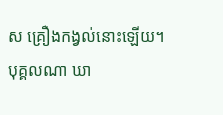ស គ្រឿងកង្វល់នោះឡើយ។
បុគ្គលណា ឃា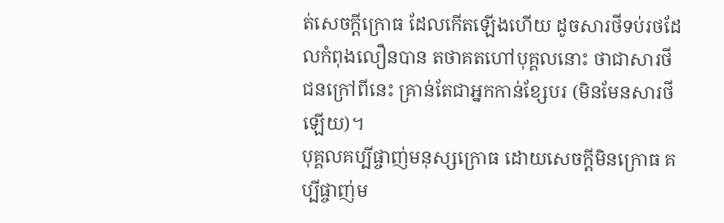ត់សេចក្តីក្រោធ ដែលកើតឡើងហើយ ដូចសារថីទប់រថដែលកំពុងលឿនបាន តថាគតហៅបុគ្គលនោះ ថាជាសារថី ជនក្រៅពីនេះ គ្រាន់តែជាអ្នកកាន់ខ្សែបរ (មិនមែនសារថីឡើយ)។
បុគ្គលគប្បីផ្ចាញ់មនុស្សក្រោធ ដោយសេចក្តីមិនក្រោធ គប្បីផ្ចាញ់ម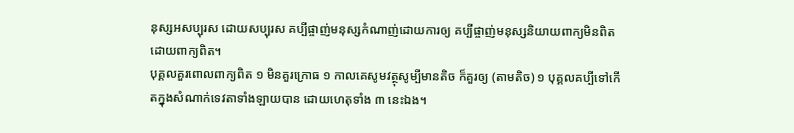នុស្សអសប្បុរស ដោយសប្បុរស គប្បីផ្ចាញ់មនុស្សកំណាញ់ដោយការឲ្យ គប្បីផ្ចាញ់មនុស្សនិយាយពាក្យមិនពិត ដោយពាក្យពិត។
បុគ្គលគួរពោលពាក្យពិត ១ មិនគួរក្រោធ ១ កាលគេសូមវត្ថុសូម្បីមានតិច ក៏គួរឲ្យ (តាមតិច) ១ បុគ្គលគប្បីទៅកើតក្នុងសំណាក់ទេវតាទាំងឡាយបាន ដោយហេតុទាំង ៣ នេះឯង។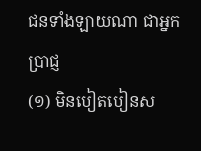ជនទាំងឡាយណា ជាអ្នកប្រាជ្ញ
(១) មិនបៀតបៀនស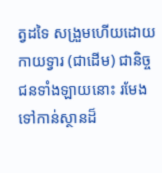ត្វដទៃ សង្រួមហើយដោយកាយទ្វារ (ជាដើម) ជានិច្ច ជនទាំងឡាយនោះ រមែងទៅកាន់ស្ថានដ៏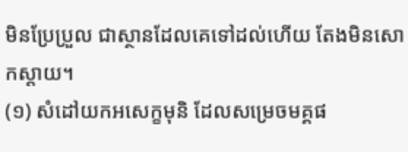មិនប្រែប្រួល ជាស្ថានដែលគេទៅដល់ហើយ តែងមិនសោកស្តាយ។
(១) សំដៅយកអសេក្ខមុនិ ដែលសម្រេចមគ្គផ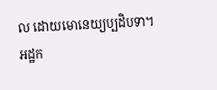ល ដោយមោនេយ្យប្បដិបទា។ អដ្ឋក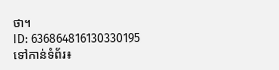ថា។
ID: 636864816130330195
ទៅកាន់ទំព័រ៖